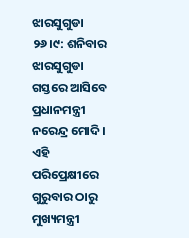ଝାରସୁଗୁଡା ୨୬।୯: ଶନିବାର ଝାରସୁଗୁଡା ଗସ୍ତରେ ଆସିବେ ପ୍ରଧାନମନ୍ତ୍ରୀ ନରେନ୍ଦ୍ର ମୋଦି । ଏହି ପରିପ୍ରେକ୍ଷୀରେ ଗୁରୁବାର ଠାରୁ ମୁଖ୍ୟମନ୍ତ୍ରୀ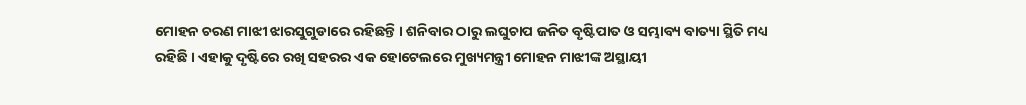ମୋହନ ଚରଣ ମାଝୀ ଝାରସୁଗୁଡାରେ ରହିଛନ୍ତି । ଶନିବାର ଠାରୁ ଲଘୁଚାପ ଜନିତ ବୃଷ୍ଟିପାତ ଓ ସମ୍ଭାବ୍ୟ ବାତ୍ୟା ସ୍ଥିତି ମଧ୍ୟ ରହିଛି । ଏହାକୁ ଦୃଷ୍ଟିରେ ରଖି ସହରର ଏକ ହୋଟେଲରେ ମୁଖ୍ୟମନ୍ତ୍ରୀ ମୋହନ ମାଝୀଙ୍କ ଅସ୍ଥାୟୀ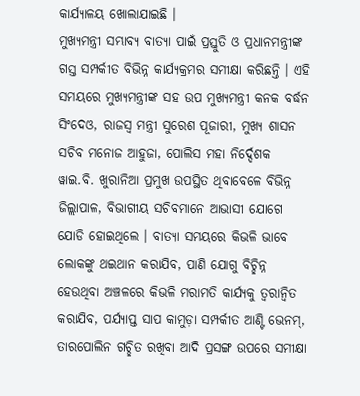କାର୍ଯ୍ୟାଳୟ ଖୋଲାଯାଇଛି ।
ମୁଖ୍ୟମନ୍ତ୍ରୀ ସମ୍ଭାବ୍ୟ ବାତ୍ୟା ପାଇଁ ପ୍ରସ୍ତୁତି ଓ ପ୍ରଧାନମନ୍ତ୍ରୀଙ୍କ ଗସ୍ତ ସମ୍ପର୍କୀତ ବିଭିନ୍ନ କାର୍ଯ୍ୟକ୍ରମର ସମୀକ୍ଷା କରିଛନ୍ତି । ଏହି ସମୟରେ ମୁଖ୍ୟମନ୍ତ୍ରୀଙ୍କ ସହ ଉପ ମୁଖ୍ୟମନ୍ତ୍ରୀ କନକ ବର୍ଦ୍ଧନ ସିଂଦେଓ, ରାଜସ୍ବ ମନ୍ତ୍ରୀ ସୁରେଶ ପୂଜାରୀ, ମୁଖ୍ୟ ଶାସନ ସଚିବ ମନୋଜ ଆହୁଜା, ପୋଲିସ ମହା ନିର୍ଦ୍ଦେଶକ ୱାଇ.ବି. ଖୁରାନିଆ ପ୍ରମୁଖ ଉପସ୍ଥିତ ଥିବାବେଳେ ବିଭିନ୍ନ ଜିଲ୍ଲାପାଳ, ବିଭାଗୀୟ ସଚିବମାନେ ଆଭାସୀ ଯୋଗେ ଯୋଡି ହୋଇଥିଲେ । ବାତ୍ୟା ସମୟରେ କିଭଳି ଭାବେ ଲୋକଙ୍କୁ ଥଇଥାନ କରାଯିବ, ପାଣି ଯୋଗୁ ବିଚ୍ଛିନ୍ନ ହେଉଥିବା ଅଞ୍ଚଳରେ କିଭଳି ମରାମତି କାର୍ଯ୍ୟକୁ ତ୍ୱରାନ୍ୱିତ କରାଯିବ, ପର୍ଯ୍ୟାପ୍ତ ସାପ କାମୁଡ଼ା ସମ୍ପର୍କୀତ ଆଣ୍ଟି ଭେନମ୍, ତାରପୋଲିନ ଗଚ୍ଛିତ ରଖିବା ଆଦି ପ୍ରସଙ୍ଗ ଉପରେ ସମୀକ୍ଷା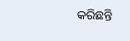କରିଛନ୍ତି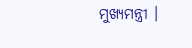ମୁଖ୍ୟମନ୍ତ୍ରୀ ।